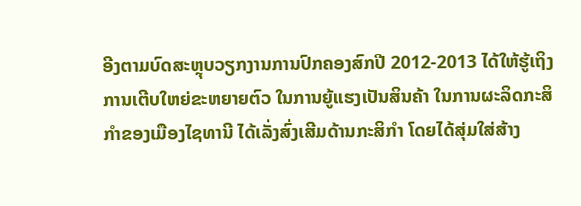ອີງຕາມບົດສະຫຼຸບວຽກງານການປົກຄອງສົກປີ 2012-2013 ໄດ້ໃຫ້ຮູ້ເຖິງການເຕີບໃຫຍ່ຂະຫຍາຍຕົວ ໃນການຍູ້ແຮງເປັນສິນຄ້າ ໃນການຜະລິດກະສິກຳຂອງເມືອງໄຊທານີ ໄດ້ເລັ່ງສົ່ງເສີມດ້ານກະສິກຳ ໂດຍໄດ້ສຸ່ມໃສ່ສ້າງ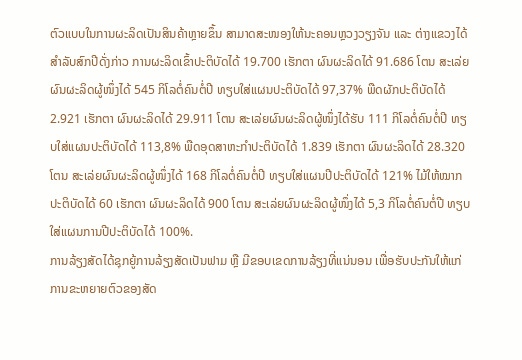ຕົວແບບໃນການຜະລິດເປັນສິນຄ້າຫຼາຍຂຶ້ນ ສາມາດສະໜອງໃຫ້ນະຄອນຫຼວງວຽງຈັນ ແລະ ຕ່າງແຂວງໄດ້ ສຳລັບສົກປີດັ່ງກ່າວ ການຜະລິດເຂົ້າປະຕິບັດໄດ້ 19.700 ເຮັກຕາ ຜົນຜະລິດໄດ້ 91.686 ໂຕນ ສະເລ່ຍຜົນຜະລິດຜູ້ໜຶ່ງໄດ້ 545 ກິໂລຕໍ່ຄົນຕໍ່ປີ ທຽບໃສ່ແຜນປະຕິບັດໄດ້ 97,37% ພືດຜັກປະຕິບັດໄດ້ 2.921 ເຮັກຕາ ຜົນຜະລິດໄດ້ 29.911 ໂຕນ ສະເລ່ຍຜົນຜະລິດຜູ້ໜຶ່ງໄດ້ຮັບ 111 ກິໂລຕໍ່ຄົນຕໍ່ປີ ທຽບໃສ່ແຜນປະຕິບັດໄດ້ 113,8% ພືດອຸດສາຫະກຳປະຕິບັດໄດ້ 1.839 ເຮັກຕາ ຜົນຜະລິດໄດ້ 28.320 ໂຕນ ສະເລ່ຍຜົນຜະລິດຜູ້ໜຶ່ງໄດ້ 168 ກິໂລຕໍ່ຄົນຕໍ່ປີ ທຽບໃສ່ແຜນປີປະຕິບັດໄດ້ 121% ໄມ້ໃຫ້ໝາກປະຕິບັດໄດ້ 60 ເຮັກຕາ ຜົນຜະລິດໄດ້ 900 ໂຕນ ສະເລ່ຍຜົນຜະລິດຜູ້ໜຶ່ງໄດ້ 5,3 ກິໂລຕໍ່ຄົນຕໍ່ປີ ທຽບໃສ່ແຜນການປີປະຕິບັດໄດ້ 100%.
ການລ້ຽງສັດໄດ້ຊຸກຍູ້ການລ້ຽງສັດເປັນຟາມ ຫຼື ມີຂອບເຂດການລ້ຽງທີ່ແນ່ນອນ ເພື່ອຮັບປະກັນໃຫ້ແກ່ການຂະຫຍາຍຕົວຂອງສັດ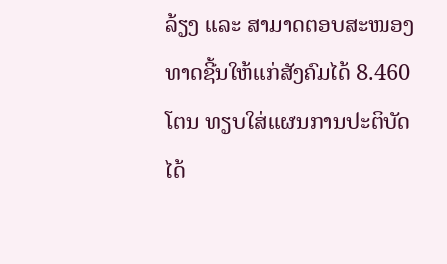ລ້ຽງ ແລະ ສາມາດຕອບສະໜອງທາດຊີ້ນໃຫ້ແກ່ສັງຄົມໄດ້ 8.460 ໂຕນ ທຽບໃສ່ແຜນການປະຕິບັດໄດ້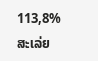113,8% ສະເລ່ຍ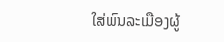ໃສ່ພົນລະເມືອງຜູ້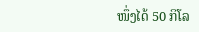ໜຶ່ງໄດ້ 50 ກິໂລ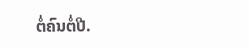ຕໍ່ຄົນຕໍ່ປີ.